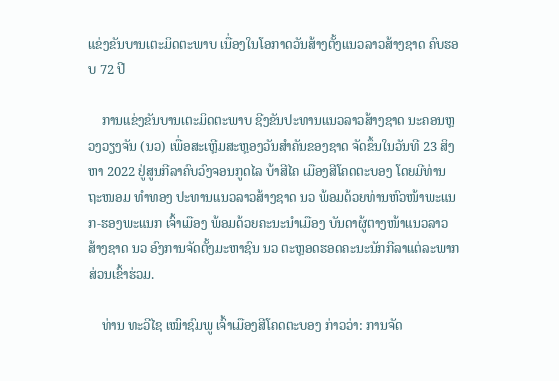ແຂ່ງຂັນບານເຕະມິດຕະພາບ ເນື່ອງໃນໂອກາດວັນສ້າງຕັ້ງແນວລາວສ້າງຊາດ ຄົບຮອບ 72 ປີ

    ການແຂ່ງຂັນບານເຕະມິດຕະພາບ ຊີງຂັນປະທານແນວລາວສ້າງຊາດ ນະຄອນຫຼວງວຽງຈັນ (ນວ) ເພື່ອສະເຫຼີມສະຫຼອງວັນສໍາຄັນຂອງຊາດ ຈັດຂຶ້ນໃນວັນທີ 23 ສິງຫາ 2022 ຢູ່ສູນກີລາຄົບວົງຈອນກູດໄລ ບ້າສີໄຄ ເມືອງສີໂຄດຕະບອງ ໂດຍມີທ່ານ ຖະໜອມ ທໍາທອງ ປະທານແນວລາວສ້າງຊາດ ນວ ພ້ອມດ້ວຍທ່ານຫົວໜ້າພະແນກ-ຮອງພະແນກ ເຈົ້າເມືອງ ພ້ອມດ້ວຍຄະນະນໍາເມືອງ ບັນດາຜູ້ຕາງໜ້າແນວລາວສ້າງຊາດ ນວ ອົງການຈັດຕັ້ງມະຫາຊົນ ນວ ຕະຫຼອດຮອດຄະນະນັກກີລາແຕ່ລະພາກສ່ວນເຂົ້າຮ່ວມ.

    ທ່ານ ທະວີໄຊ ເໝົາຊົມພູ ເຈົ້າເມືອງສີໂຄດຕະບອງ ກ່າວວ່າ: ການຈັດ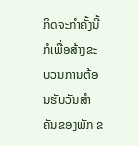ກິດຈະກໍາຄັ້ງນີ້ ກໍເພື່ອສ້າງຂະບວນການຕ້ອນຮັບວັນສໍາຄັນຂອງພັກ ຂ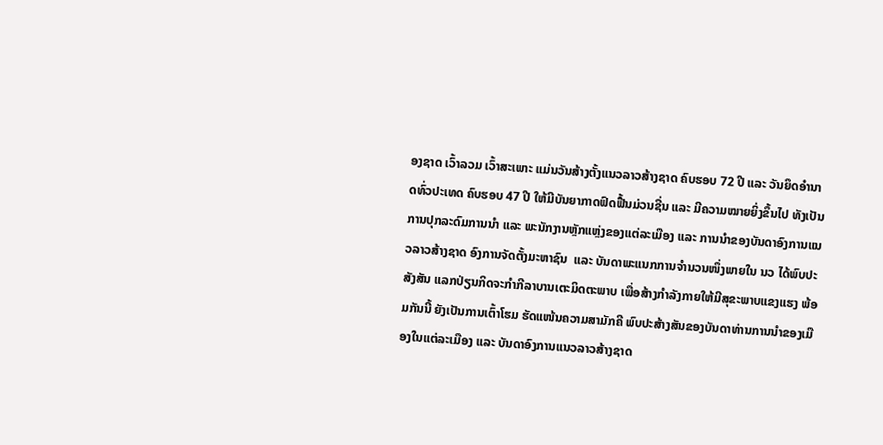ອງຊາດ ເວົ້າລວມ ເວົ້າສະເພາະ ແມ່ນວັນສ້າງຕັ້ງແນວລາວສ້າງຊາດ ຄົບຮອບ 72 ປີ ແລະ ວັນຍຶດອໍານາດທົ່ວປະເທດ ຄົບຮອບ 47 ປີ ໃຫ້ມີບັນຍາກາດຟົດຟື້ນມ່ວນຊື່ນ ແລະ ມີຄວາມໝາຍຍິ່ງຂຶ້ນໄປ ທັງເປັນການປຸກລະດົມການນໍາ ແລະ ພະນັກງານຫຼັກແຫຼ່ງຂອງແຕ່ລະເມືອງ ແລະ ການນໍາຂອງບັນດາອົງການແນວລາວສ້າງຊາດ ອົງການຈັດຕັ້ງມະຫາຊົນ  ແລະ ບັນດາພະແນກການຈໍານວນໜຶ່ງພາຍໃນ ນວ ໄດ້ພົບປະສັງສັນ ແລກປ່ຽນກິດຈະກໍາກີລາບານເຕະມິດຕະພາບ ເພື່ອສ້າງກໍາລັງກາຍໃຫ້ມີສຸຂະພາບແຂງແຮງ ພ້ອມກັນນີ້ ຍັງເປັນການເຕົ້າໂຮມ ຮັດແໜ້ນຄວາມສາມັກຄີ ພົບປະສ້າງສັນຂອງບັນດາທ່ານການນໍາຂອງເມືອງໃນແຕ່ລະເມືອງ ແລະ ບັນດາອົງການແນວລາວສ້າງຊາດ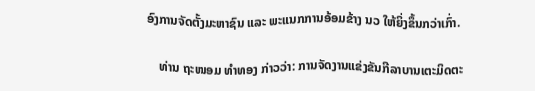ອົງການຈັດຕັ້ງມະຫາຊົນ ແລະ ພະແນກການອ້ອມຂ້າງ ນວ ໃຫ້ຍິ່ງຂຶ້ນກວ່າເກົ່າ.

    ທ່ານ ຖະໜອມ ທໍາທອງ ກ່າວວ່າ: ການຈັດງານແຂ່ງຂັນກີລາບານເຕະມິດຕະ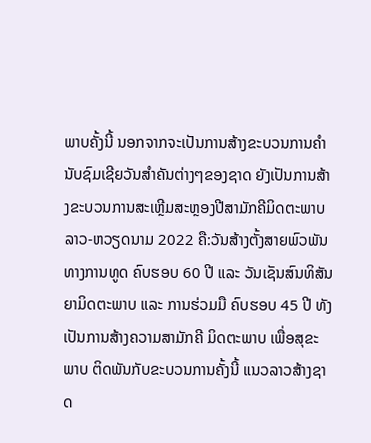ພາບຄັ້ງນີ້ ນອກຈາກຈະເປັນການສ້າງຂະບວນການຄໍານັບຊົມເຊີຍວັນສໍາຄັນຕ່າງໆຂອງຊາດ ຍັງເປັນການສ້າງຂະບວນການສະເຫຼີມສະຫຼອງປີສາມັກຄີມິດຕະພາບລາວ-ຫວຽດນາມ 2022 ຄື:ວັນສ້າງຕັ້ງສາຍພົວພັນທາງການທູດ ຄົບຮອບ 60 ປີ ແລະ ວັນເຊັນສົນທິສັນຍາມິດຕະພາບ ແລະ ການຮ່ວມມື ຄົບຮອບ 45 ປີ ທັງເປັນການສ້າງຄວາມສາມັກຄີ ມິດຕະພາບ ເພື່ອສຸຂະພາບ ຕິດພັນກັບຂະບວນການຄັ້ງນີ້ ແນວລາວສ້າງຊາດ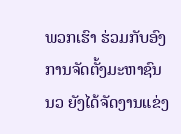ພວກເຮົາ ຮ່ວມກັບອົງການຈັດຕັ້ງມະຫາຊົນ ນວ ຍັງໄດ້ຈັດງານແຂ່ງ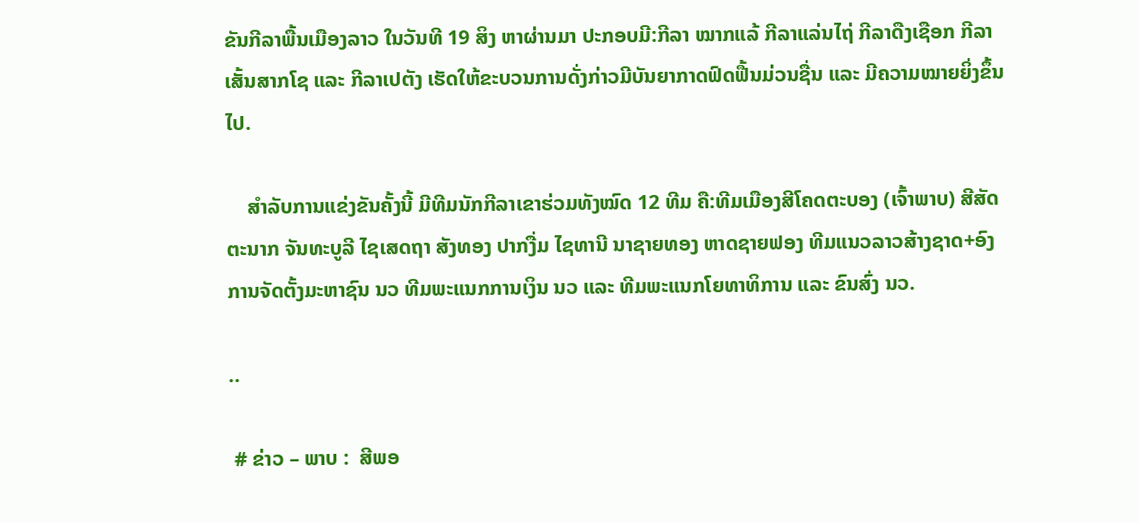ຂັນກີລາພື້ນເມືອງລາວ ໃນວັນທີ 19 ສິງ ຫາຜ່ານມາ ປະກອບມີ:ກີລາ ໝາກແລ້ ກີລາແລ່ນໄຖ່ ກີລາດືງເຊືອກ ກີລາເສັ້ນສາກໂຊ ແລະ ກີລາເປຕັງ ເຮັດໃຫ້ຂະບວນການດັ່ງກ່າວມີບັນຍາກາດຟົດຟື້ນມ່ວນຊື່ນ ແລະ ມີຄວາມໝາຍຍິ່ງຂຶ້ນໄປ.

    ສໍາລັບການແຂ່ງຂັນຄັ້ງນີ້ ມີທີມນັກກີລາເຂາຮ່ວມທັງໝົດ 12 ທີມ ຄື:ທີມເມືອງສີໂຄດຕະບອງ (ເຈົ້າພາບ) ສີສັດຕະນາກ ຈັນທະບູລີ ໄຊເສດຖາ ສັງທອງ ປາກງື່ມ ໄຊທານີ ນາຊາຍທອງ ຫາດຊາຍຟອງ ທີມແນວລາວສ້າງຊາດ+ອົງການຈັດຕັ້ງມະຫາຊົນ ນວ ທີມພະແນກການເງິນ ນວ ແລະ ທີມພະແນກໂຍທາທິການ ແລະ ຂົນສົ່ງ ນວ.

..

 # ຂ່າວ – ພາບ :  ສີພອ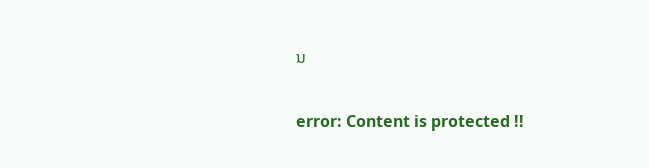ນ

error: Content is protected !!